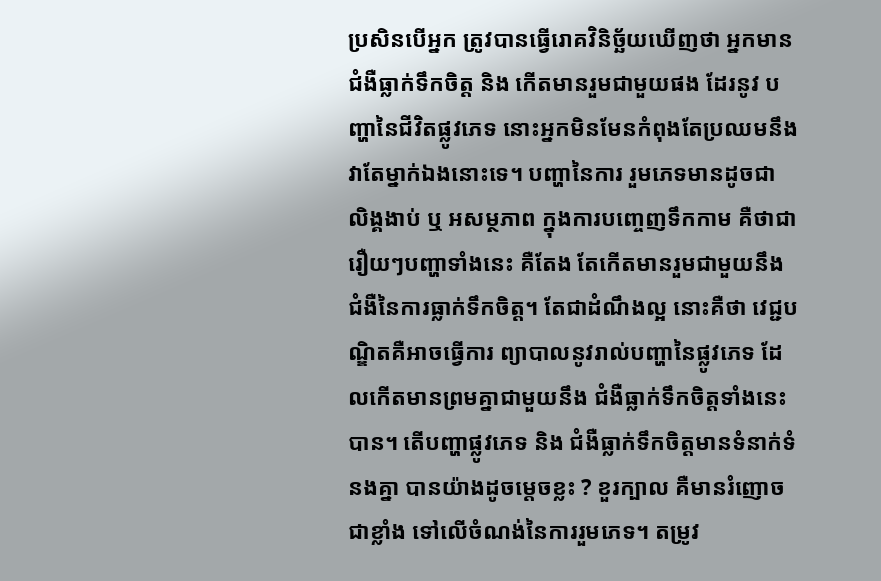ប្រសិនបើអ្នក ត្រូវបានធ្វើរោគវិនិច្ឆ័យឃើញថា អ្នកមានជំងឺធ្លាក់ទឹកចិត្ត និង កើតមានរួមជាមួយផង ដែរនូវ បញ្ហានៃជីវិតផ្លូវភេទ នោះអ្នកមិនមែនកំពុងតែប្រឈមនឹង វាតែម្នាក់ឯងនោះទេ។ បញ្ហានៃការ រួមភេទមានដូចជា លិង្គងាប់ ឬ អសម្ថភាព ក្នុងការបញ្ចេញទឹកកាម គឺថាជារឿយៗបញ្ហាទាំងនេះ គឺតែង តែកើតមានរួមជាមួយនឹង ជំងឺនៃការធ្លាក់ទឹកចិត្ត។ តែជាដំណឹងល្អ នោះគឺថា វេជ្ជបណ្ឌិតគឺអាចធ្វើការ ព្យាបាលនូវរាល់បញ្ហានៃផ្លូវភេទ ដែលកើតមានព្រមគ្នាជាមួយនឹង ជំងឺធ្លាក់ទឹកចិត្តទាំងនេះបាន។ តើបញ្ហាផ្លូវភេទ និង ជំងឺធ្លាក់ទឹកចិត្តមានទំនាក់ទំនងគ្នា បានយ៉ាងដូចម្តេចខ្លះ ? ខួរក្បាល គឺមានរំញោចជាខ្លាំង ទៅលើចំណង់នៃការរួមភេទ។ តម្រូវ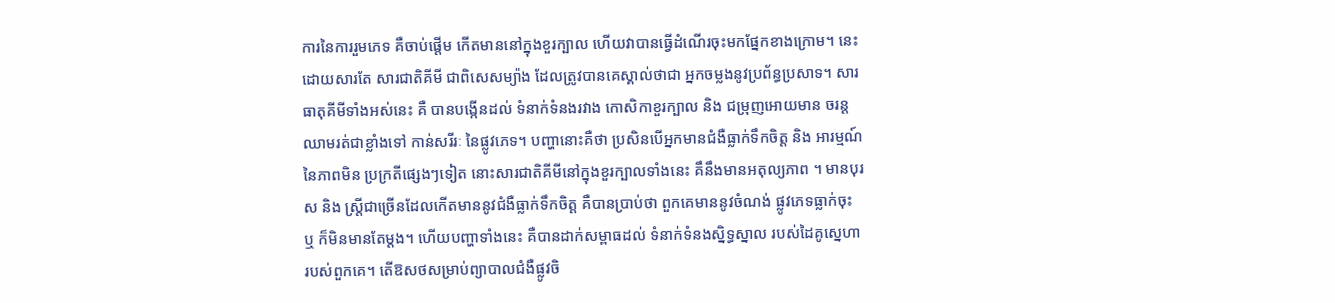ការនៃការរួមភេទ គឺចាប់ផ្តើម កើតមាននៅក្នុងខួរក្បាល ហើយវាបានធ្វើដំណើរចុះមកផ្នែកខាងក្រោម។ នេះដោយសារតែ សារជាតិគីមី ជាពិសេសម្យ៉ាង ដែលត្រូវបានគេស្គាល់ថាជា អ្នកចម្លងនូវប្រព័ន្ធប្រសាទ។ សារធាតុគីមីទាំងអស់នេះ គឺ បានបង្កើនដល់ ទំនាក់ទំនងរវាង កោសិកាខួរក្បាល និង ជម្រុញអោយមាន ចរន្តឈាមរត់ជាខ្លាំងទៅ កាន់សរីរៈ នៃផ្លូវភេទ។ បញ្ហានោះគឺថា ប្រសិនបើអ្នកមានជំងឺធ្លាក់ទឹកចិត្ត និង អារម្មណ៍នៃភាពមិន ប្រក្រតីផ្សេងៗទៀត នោះសារជាតិគីមីនៅក្នុងខួរក្បាលទាំងនេះ គឹនឹងមានអតុល្យភាព ។ មានបុរស និង ស្ត្រីជាច្រើនដែលកើតមាននូវជំងឺធ្លាក់ទឹកចិត្ត គឺបានប្រាប់ថា ពួកគេមាននូវចំណង់ ផ្លូវភេទធ្លាក់ចុះ ឬ ក៏មិនមានតែម្តង។ ហើយបញ្ហាទាំងនេះ គឺបានដាក់សម្ពាធដល់ ទំនាក់ទំនងស្និទ្ធស្នាល របស់ដៃគូស្នេហា របស់ពួកគេ។ តើឱសថសម្រាប់ព្យាបាលជំងឺផ្លូវចិ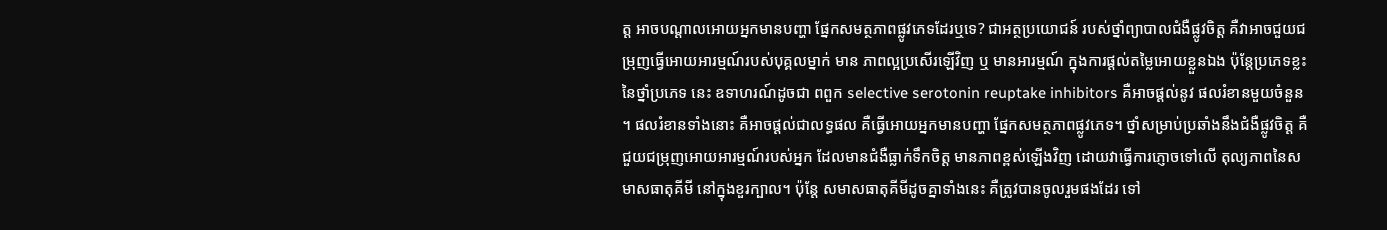ត្ត អាចបណ្តាលអោយអ្នកមានបញ្ហា ផ្នែកសមត្ថភាពផ្លូវភេទដែរឬទេ? ជាអត្ថប្រយោជន៍ របស់ថ្នាំព្យាបាលជំងឺផ្លូវចិត្ត គឺវាអាចជួយជម្រុញធ្វើអោយអារម្មណ៍របស់បុគ្គលម្នាក់ មាន ភាពល្អប្រសើរឡើវិញ ឬ មានអារម្មណ៍ ក្នុងការផ្តល់តម្លៃអោយខ្លួនឯង ប៉ុន្តែប្រភេទខ្លះនៃថ្នាំប្រភេទ នេះ ឧទាហរណ៍ដូចជា ពពួក selective serotonin reuptake inhibitors គឺអាចផ្តល់នូវ ផលរំខានមួយចំនួន ។ ផលរំខានទាំងនោះ គឺអាចផ្តល់ជាលទ្ធផល គឺធ្វើអោយអ្នកមានបញ្ហា ផ្នែកសមត្ថភាពផ្លូវភេទ។ ថ្នាំសម្រាប់ប្រឆាំងនឹងជំងឺផ្លូវចិត្ត គឺជួយជម្រុញអោយអារម្មណ៍របស់អ្នក ដែលមានជំងឺធ្លាក់ទឹកចិត្ត មានភាពខ្ពស់ឡើងវិញ ដោយវាធ្វើការភ្ញោចទៅលើ តុល្យភាពនៃសមាសធាតុគីមី នៅក្នុងខួរក្បាល។ ប៉ុន្តែ សមាសធាតុគីមីដូចគ្នាទាំងនេះ គឺត្រូវបានចូលរួមផងដែរ ទៅ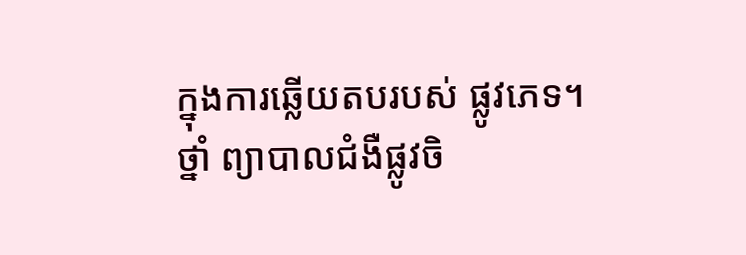ក្នុងការឆ្លើយតបរបស់ ផ្លូវភេទ។ ថ្នាំ ព្យាបាលជំងឺផ្លូវចិ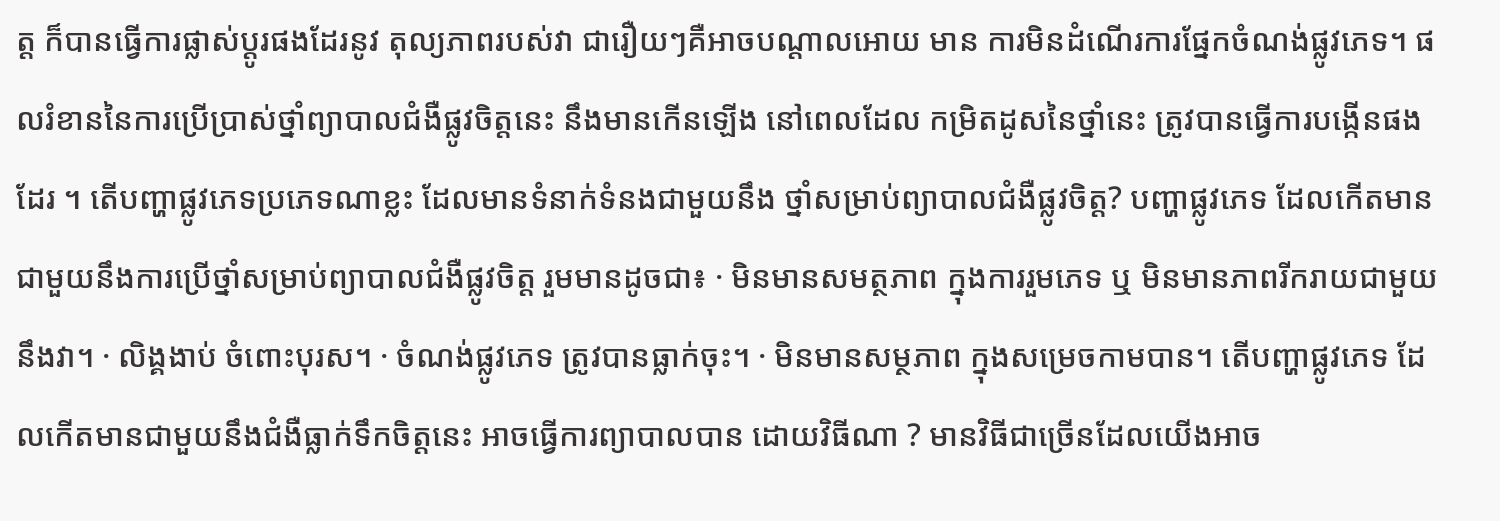ត្ត ក៏បានធ្វើការផ្លាស់ប្តូរផងដែរនូវ តុល្យភាពរបស់វា ជារឿយៗគឺអាចបណ្តាលអោយ មាន ការមិនដំណើរការផ្នែកចំណង់ផ្លូវភេទ។ ផលរំខាននៃការប្រើប្រាស់ថ្នាំព្យាបាលជំងឺផ្លូវចិត្តនេះ នឹងមានកើនឡើង នៅពេលដែល កម្រិតដូសនៃថ្នាំនេះ ត្រូវបានធ្វើការបង្កើនផងដែរ ។ តើបញ្ហាផ្លូវភេទប្រភេទណាខ្លះ ដែលមានទំនាក់ទំនងជាមួយនឹង ថ្នាំសម្រាប់ព្យាបាលជំងឺផ្លូវចិត្ត? បញ្ហាផ្លូវភេទ ដែលកើតមានជាមួយនឹងការប្រើថ្នាំសម្រាប់ព្យាបាលជំងឺផ្លូវចិត្ត រួមមានដូចជា៖ · មិនមានសមត្ថភាព ក្នុងការរួមភេទ ឬ មិនមានភាពរីករាយជាមួយនឹងវា។ · លិង្គងាប់ ចំពោះបុរស។ · ចំណង់ផ្លូវភេទ ត្រូវបានធ្លាក់ចុះ។ · មិនមានសម្ថភាព ក្នុងសម្រេចកាមបាន។ តើបញ្ហាផ្លូវភេទ ដែលកើតមានជាមួយនឹងជំងឺធ្លាក់ទឹកចិត្តនេះ អាចធ្វើការព្យាបាលបាន ដោយវិធីណា ? មានវិធីជាច្រើនដែលយើងអាច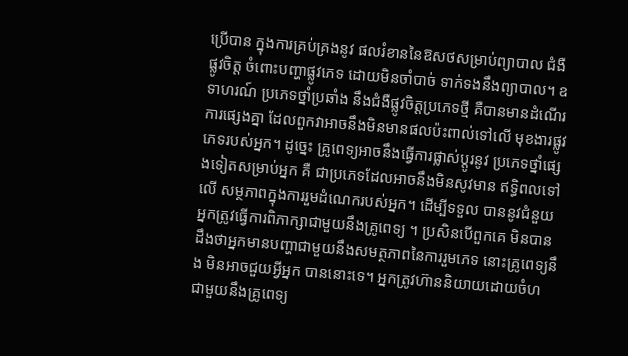ប្រើបាន ក្នុងការគ្រប់គ្រងនូវ ផលរំខាននៃឱសថសម្រាប់ព្យាបាល ជំងឺផ្លូវចិត្ត ចំពោះបញ្ហាផ្លូវភេទ ដោយមិនចាំបាច់ ទាក់ទងនឹងព្យាបាល។ ឧទាហរណ៍ ប្រភេទថ្នាំប្រឆាំង នឹងជំងឺផ្លូវចិត្តប្រភេទថ្មី គឺបានមានដំណើរការផ្សេងគ្នា ដែលពួកវាអាចនឹងមិនមានផលប៉ះពាល់ទៅលើ មុខងារផ្លូវភេទរបស់អ្នក។ ដូច្នេះ គ្រូពេទ្យអាចនឹងធ្វើការផ្លាស់ប្តូរនូវ ប្រភេទថ្នាំផ្សេងទៀតសម្រាប់អ្នក គឺ ជាប្រភេទដែលអាចនឹងមិនសូវមាន ឥទ្ធិពលទៅលើ សម្ថភាពក្នុងការរួមដំណេករបស់អ្នក។ ដើម្បីទទួល បាននូវជំនួយ អ្នកត្រូវធ្វើការពិភាក្សាជាមួយនឹងគ្រូពេទ្យ ។ ប្រសិនបើពួកគេ មិនបានដឹងថាអ្នកមានបញ្ហាជាមួយនឹងសមត្ថភាពនៃការរួមភេទ នោះគ្រូពេទ្យនឹង មិនអាចជួយអ្វីអ្នក បាននោះទេ។ អ្នកត្រូវហ៊ាននិយាយដោយចំហ ជាមួយនឹងគ្រូពេទ្យ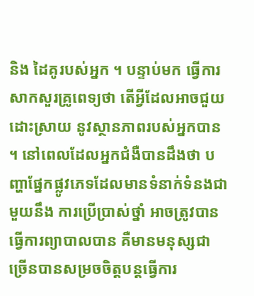និង ដៃគូរបស់អ្នក ។ បន្ទាប់មក ធ្វើការសាកសួរគ្រូពេទ្យថា តើអ្វីដែលអាចជួយដោះស្រាយ នូវស្ថានភាពរបស់អ្នកបាន ។ នៅពេលដែលអ្នកជំងឺបានដឹងថា បញ្ហាផ្នែកផ្លូវភេទដែលមានទំនាក់ទំនងជាមួយនឹង ការប្រើប្រាស់ថ្នាំ អាចត្រូវបានធ្វើការព្យាបាលបាន គឺមានមនុស្សជាច្រើនបានសម្រចចិត្តបន្តធ្វើការ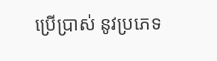ប្រើប្រាស់ នូវប្រភេទ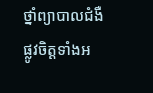ថ្នាំព្យាបាលជំងឺផ្លូវចិត្តទាំងអ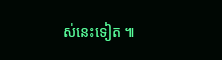ស់នេះទៀត ៕